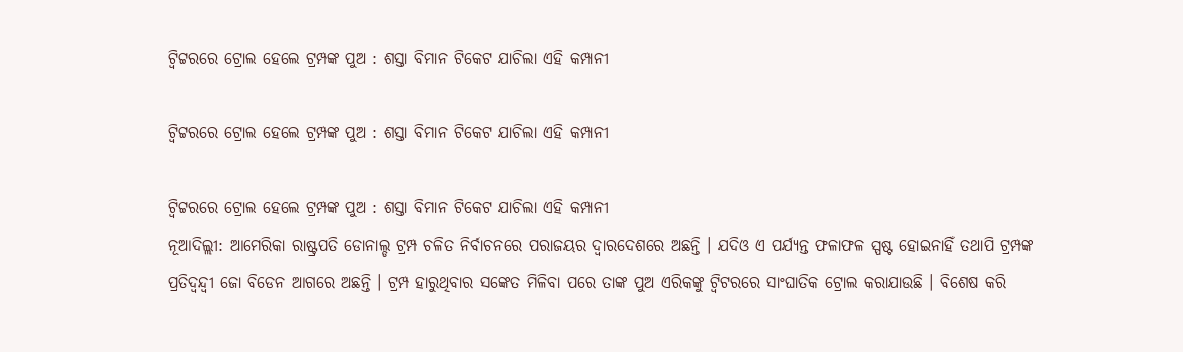ଟ୍ୱିଟ୍ଟରରେ ଟ୍ରୋଲ ହେଲେ ଟ୍ରମ୍ପଙ୍କ ପୁଅ : ଶସ୍ତା ବିମାନ ଟିକେଟ ଯାଚିଲା ଏହି କମ୍ପାନୀ

ଟ୍ୱିଟ୍ଟରରେ ଟ୍ରୋଲ ହେଲେ ଟ୍ରମ୍ପଙ୍କ ପୁଅ : ଶସ୍ତା ବିମାନ ଟିକେଟ ଯାଚିଲା ଏହି କମ୍ପାନୀ

ଟ୍ୱିଟ୍ଟରରେ ଟ୍ରୋଲ ହେଲେ ଟ୍ରମ୍ପଙ୍କ ପୁଅ : ଶସ୍ତା ବିମାନ ଟିକେଟ ଯାଚିଲା ଏହି କମ୍ପାନୀ
ନୂଆଦିଲ୍ଲୀ: ଆମେରିକା ରାଷ୍ଟ୍ରପତି ଡୋନାଲ୍ଡ ଟ୍ରମ୍ପ ଚଳିତ ନିର୍ବାଚନରେ ପରାଜୟର ଦ୍ୱାରଦେଶରେ ଅଛନ୍ତି । ଯଦିଓ ଏ ପର୍ଯ୍ୟନ୍ତ ଫଳାଫଳ ସ୍ପଷ୍ଟ ହୋଇନାହିଁ ତଥାପି ଟ୍ରମ୍ପଙ୍କ ପ୍ରତିଦ୍ୱନ୍ଦ୍ୱୀ ଜୋ ବିଡେନ ଆଗରେ ଅଛନ୍ତି । ଟ୍ରମ୍ପ ହାରୁଥିବାର ସଙ୍କେତ ମିଳିବା ପରେ ତାଙ୍କ ପୁଅ ଏରିକଙ୍କୁ ଟ୍ୱିଟରରେ ସାଂଘାତିକ ଟ୍ରୋଲ କରାଯାଉଛି । ବିଶେଷ କରି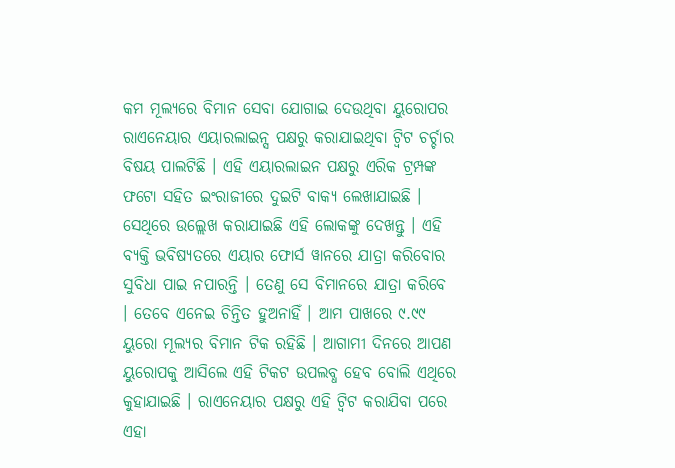କମ ମୂଲ୍ୟରେ ବିମାନ ସେବା ଯୋଗାଇ ଦେଉଥିବା ୟୁରୋପର ରାଏନେୟାର ଏୟାରଲାଇନ୍ସ ପକ୍ଷରୁ କରାଯାଇଥିବା ଟ୍ୱିଟ ଚର୍ଚ୍ଚାର ବିଷୟ ପାଲଟିଛି । ଏହି ଏୟାରଲାଇନ ପକ୍ଷରୁ ଏରିକ ଟ୍ରମ୍ପଙ୍କ ଫଟୋ ସହିତ ଇଂରାଜୀରେ ଦୁଇଟି ବାକ୍ୟ ଲେଖାଯାଇଛି । ସେଥିରେ ଉଲ୍ଲେଖ କରାଯାଇଛି ଏହି ଲୋକଙ୍କୁ ଦେଖନ୍ତୁ । ଏହି ବ୍ୟକ୍ତି ଭବିଷ୍ୟତରେ ଏୟାର ଫୋର୍ସ ୱାନରେ ଯାତ୍ରା କରିବୋର ସୁବିଧା ପାଇ ନପାରନ୍ତି । ତେଣୁ ସେ ବିମାନରେ ଯାତ୍ରା କରିବେ । ତେବେ ଏନେଇ ଚିନ୍ତିତ ହୁଅନାହିଁ । ଆମ ପାଖରେ ୯.୯୯ ୟୁରୋ ମୂଲ୍ୟର ବିମାନ ଟିକ ରହିଛି । ଆଗାମୀ ଦିନରେ ଆପଣ ୟୁରୋପକୁ ଆସିଲେ ଏହି ଟିକଟ ଉପଲବ୍ଧ ହେବ ବୋଲି ଏଥିରେ କୁହାଯାଇଛି । ରାଏନେୟାର ପକ୍ଷରୁ ଏହି ଟ୍ୱିଟ କରାଯିବା ପରେ ଏହା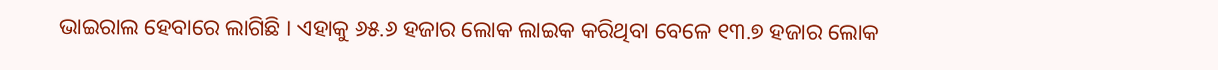ଭାଇରାଲ ହେବାରେ ଲାଗିଛି । ଏହାକୁ ୬୫.୬ ହଜାର ଲୋକ ଲାଇକ କରିଥିବା ବେଳେ ୧୩.୭ ହଜାର ଲୋକ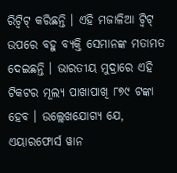ରିଟ୍ୱିଟ୍ କରିଛନ୍ତି । ଏହି ମଜାଳିଆ ଟ୍ୱିଟ୍ ଉପରେ ବହୁ ବ୍ୟକ୍ତି ସେମାନଙ୍କ ମତାମତ ଦେଇଛନ୍ତି । ଭାରତୀୟ ମୁଦ୍ରାରେ ଏହି ଟିକଟର ମୂଲ୍ୟ ପାଖାପାଖି ୮୭୯ ଟଙ୍କା ହେବ । ଉଲ୍ଲେଖଯୋଗ୍ୟ ଯେ, ଏୟାରଫୋର୍ସ ୱାନ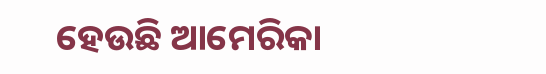ହେଉଛି ଆମେରିକା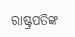ରାଷ୍ଟ୍ରପତିଙ୍କ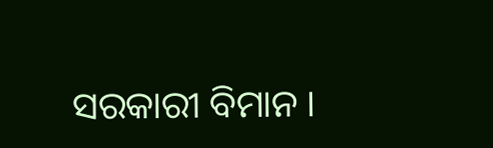ସରକାରୀ ବିମାନ ।